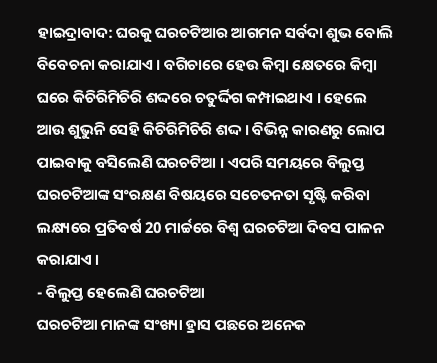ହାଇଦ୍ରାବାଦ: ଘରକୁ ଘରଚଟିଆର ଆଗମନ ସର୍ବଦା ଶୁଭ ବୋଲି ବିବେଚନା କରାଯାଏ । ବଗିଚାରେ ହେଉ କିମ୍ବା କ୍ଷେତରେ କିମ୍ୱା ଘରେ କିଚିରିମିଚିରି ଶଦ୍ଦରେ ଚତୁର୍ଦ୍ଦିଗ କମ୍ପାଇଥାଏ । ହେଲେ ଆଉ ଶୁଭୁନି ସେହି କିଚିରିମିଚିରି ଶଦ୍ଦ । ବିଭିନ୍ନ କାରଣରୁ ଲୋପ ପାଇବାକୁ ବସିଲେଣି ଘରଚଟିଆ । ଏପରି ସମୟରେ ବିଲୁପ୍ତ ଘରଚଟିଆଙ୍କ ସଂରକ୍ଷଣ ବିଷୟରେ ସଚେତନତା ସୃଷ୍ଟି କରିବା ଲକ୍ଷ୍ୟରେ ପ୍ରତିବର୍ଷ 20 ମାର୍ଚ୍ଚରେ ବିଶ୍ୱ ଘରଚଟିଆ ଦିବସ ପାଳନ କରାଯାଏ ।
- ବିଲୁପ୍ତ ହେଲେଣି ଘରଚଟିଆ
ଘରଚଟିଆ ମାନଙ୍କ ସଂଖ୍ୟା ହ୍ରାସ ପଛରେ ଅନେକ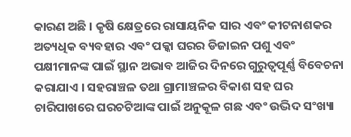କାରଣ ଅଛି । କୃଷି କ୍ଷେତ୍ରରେ ରାସାୟନିକ ସାର ଏବଂ କୀଟନାଶକର ଅତ୍ୟଧିକ ବ୍ୟବହାର ଏବଂ ପକ୍କା ଘରର ଡିଜାଇନ ପଶୁ ଏବଂ ପକ୍ଷୀମାନଙ୍କ ପାଇଁ ସ୍ଥାନ ଅଭାବ ଆଜିର ଦିନରେ ଗୁରୁତ୍ୱପୂର୍ଣ୍ଣ ବିବେଚନା କରାଯାଏ । ସହରାଞ୍ଚଳ ତଥା ଗ୍ରାମାଞ୍ଚଳର ବିକାଶ ସହ ଘର ଚାରିପାଖରେ ଘରଚଟିଆଙ୍କ ପାଇଁ ଅନୁକୂଳ ଗଛ ଏବଂ ଉଦ୍ଭିଦ ସଂଖ୍ୟା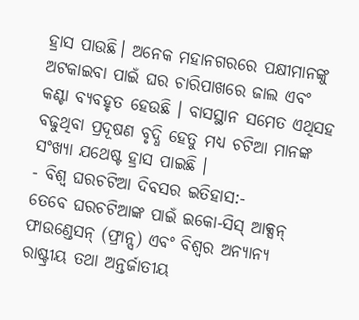ହ୍ରାସ ପାଉଛି। ଅନେକ ମହାନଗରରେ ପକ୍ଷୀମାନଙ୍କୁ ଅଟକାଇବା ପାଇଁ ଘର ଚାରିପାଖରେ ଜାଲ ଏବଂ କଣ୍ଟା ବ୍ୟବହୃତ ହେଉଛି । ବାସସ୍ଥାନ ସମେତ ଏଥିସହ ବଢୁଥିବା ପ୍ରଦୂଷଣ ବୃଦ୍ଧି ହେତୁ ମଧ୍ୟ ଚଟିଆ ମାନଙ୍କ ସଂଖ୍ୟା ଯଥେଷ୍ଟ ହ୍ରାସ ପାଇଛି ।
- ବିଶ୍ୱ ଘରଚଟିଆ ଦିବସର ଇତିହାସ:-
ତେବେ ଘରଚଟିଆଙ୍କ ପାଇଁ ଇକୋ-ସିସ୍ ଆକ୍ସନ୍ ଫାଉଣ୍ଡେସନ୍ (ଫ୍ରାନ୍ସ) ଏବଂ ବିଶ୍ୱର ଅନ୍ୟାନ୍ୟ ରାଷ୍ଟ୍ରୀୟ ତଥା ଅନ୍ତର୍ଜାତୀୟ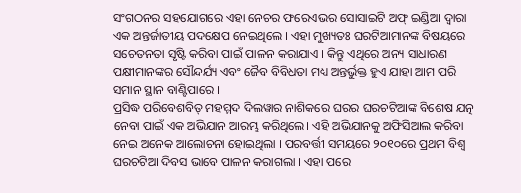ସଂଗଠନର ସହଯୋଗରେ ଏହା ନେଚର ଫରେଏଭର ସୋସାଇଟି ଅଫ୍ ଇଣ୍ଡିଆ ଦ୍ୱାରା ଏକ ଅନ୍ତର୍ଜାତୀୟ ପଦକ୍ଷେପ ନେଇଥିଲେ । ଏହା ମୁଖ୍ୟତଃ ଘରଟିଆମାନଙ୍କ ବିଷୟରେ ସଚେତନତା ସୃଷ୍ଟି କରିବା ପାଇଁ ପାଳନ କରାଯାଏ । କିନ୍ତୁ ଏଥିରେ ଅନ୍ୟ ସାଧାରଣ ପକ୍ଷୀମାନଙ୍କର ସୌନ୍ଦର୍ଯ୍ୟ ଏବଂ ଜୈବ ବିବିଧତା ମଧ୍ୟ ଅନ୍ତର୍ଭୁକ୍ତ ହୁଏ ଯାହା ଆମ ପରି ସମାନ ସ୍ଥାନ ବାଣ୍ଟିପାରେ ।
ପ୍ରସିଦ୍ଧ ପରିବେଶବିତ୍ ମହମ୍ମଦ ଦିଲୱାର ନାଶିକରେ ଘରର ଘରଚଟିଆଙ୍କ ବିଶେଷ ଯତ୍ନ ନେବା ପାଇଁ ଏକ ଅଭିଯାନ ଆରମ୍ଭ କରିଥିଲେ। ଏହି ଅଭିଯାନକୁ ଅଫିସିଆଲ କରିବା ନେଇ ଅନେକ ଆଲୋଚନା ହୋଇଥିଲା । ପରବର୍ତ୍ତୀ ସମୟରେ ୨୦୧୦ରେ ପ୍ରଥମ ବିଶ୍ୱ ଘରଚଟିଆ ଦିବସ ଭାବେ ପାଳନ କରାଗଲା । ଏହା ପରେ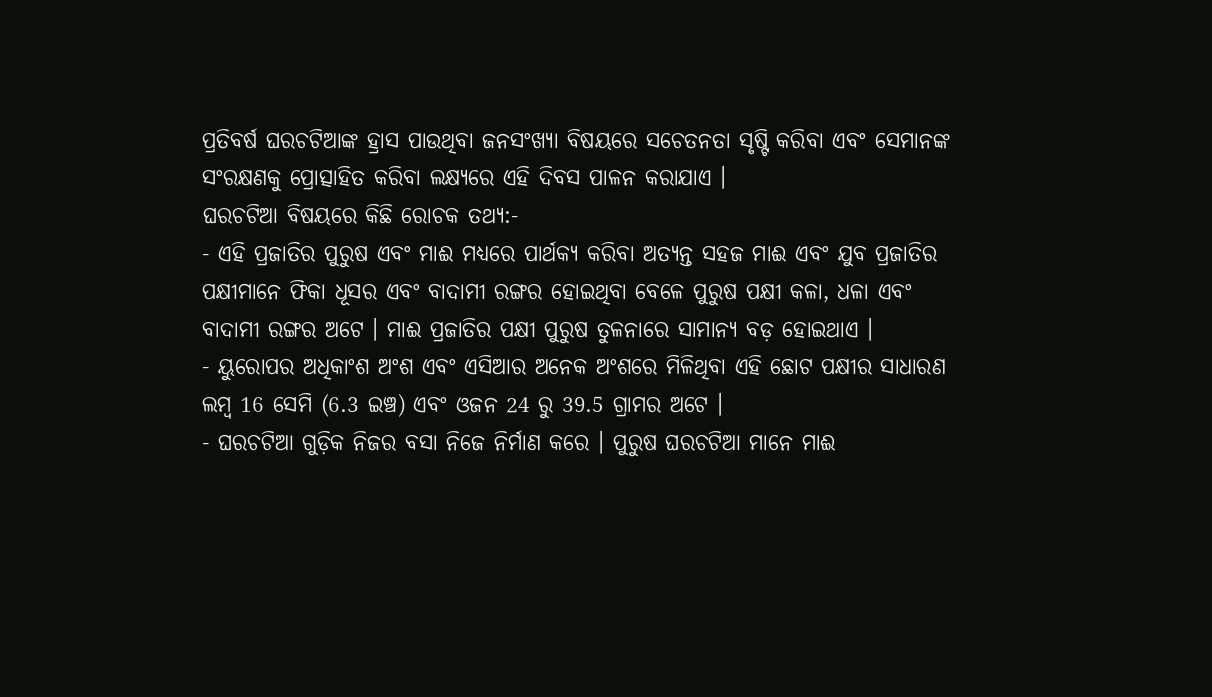ପ୍ରତିବର୍ଷ ଘରଚଟିଆଙ୍କ ହ୍ରାସ ପାଉଥିବା ଜନସଂଖ୍ୟା ବିଷୟରେ ସଚେତନତା ସୃଷ୍ଟି କରିବା ଏବଂ ସେମାନଙ୍କ ସଂରକ୍ଷଣକୁ ପ୍ରୋତ୍ସାହିତ କରିବା ଲକ୍ଷ୍ୟରେ ଏହି ଦିବସ ପାଳନ କରାଯାଏ ।
ଘରଚଟିଆ ବିଷୟରେ କିଛି ରୋଚକ ତଥ୍ୟ:-
- ଏହି ପ୍ରଜାତିର ପୁରୁଷ ଏବଂ ମାଈ ମଧ୍ୟରେ ପାର୍ଥକ୍ୟ କରିବା ଅତ୍ୟନ୍ତ ସହଜ ମାଈ ଏବଂ ଯୁବ ପ୍ରଜାତିର ପକ୍ଷୀମାନେ ଫିକା ଧୂସର ଏବଂ ବାଦାମୀ ରଙ୍ଗର ହୋଇଥିବା ବେଳେ ପୁରୁଷ ପକ୍ଷୀ କଳା, ଧଳା ଏବଂ ବାଦାମୀ ରଙ୍ଗର ଅଟେ । ମାଈ ପ୍ରଜାତିର ପକ୍ଷୀ ପୁରୁଷ ତୁଳନାରେ ସାମାନ୍ୟ ବଡ଼ ହୋଇଥାଏ ।
- ୟୁରୋପର ଅଧିକାଂଶ ଅଂଶ ଏବଂ ଏସିଆର ଅନେକ ଅଂଶରେ ମିଳିଥିବା ଏହି ଛୋଟ ପକ୍ଷୀର ସାଧାରଣ ଲମ୍ୱ 16 ସେମି (6.3 ଇଞ୍ଚ) ଏବଂ ଓଜନ 24 ରୁ 39.5 ଗ୍ରାମର ଅଟେ ।
- ଘରଚଟିଆ ଗୁଡ଼ିକ ନିଜର ବସା ନିଜେ ନିର୍ମାଣ କରେ । ପୁରୁଷ ଘରଚଟିଆ ମାନେ ମାଈ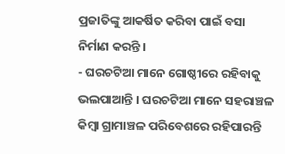ପ୍ରଜାତିଙ୍କୁ ଆକର୍ଷିତ କରିବା ପାଇଁ ବସା ନିର୍ମାଣ କରନ୍ତି ।
- ଘରଚଟିଆ ମାନେ ଗୋଷ୍ଠୀରେ ରହିବାକୁ ଭଲପାଆନ୍ତି । ଘରଚଟିଆ ମାନେ ସହରାଞ୍ଚଳ କିମ୍ବା ଗ୍ରାମାଞ୍ଚଳ ପରିବେଶରେ ରହିପାରନ୍ତି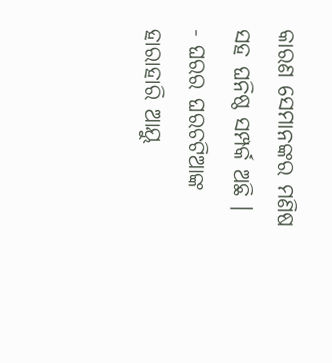କାରଣ ସେମାନଙ୍କର ମଣିଷ ସହ ଘନିଷ୍ଠ ସମ୍ପର୍କ ଅଛି ।
- ଘରର ଘରଚଟିଆଙ୍କ ହାରାହାରି ଆୟୁ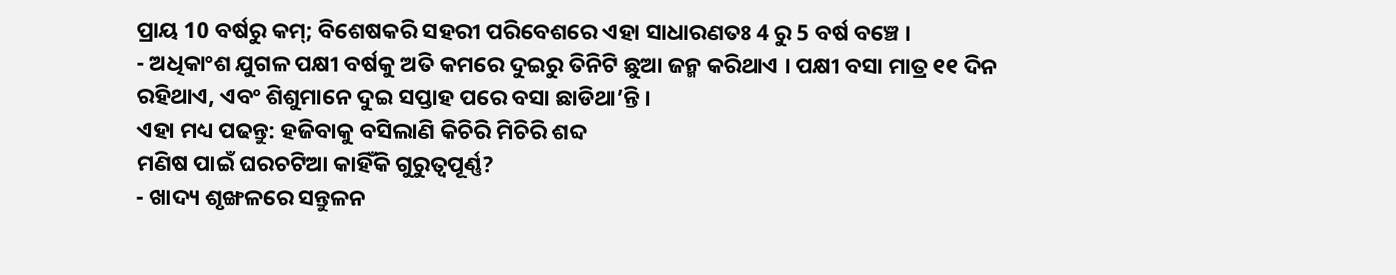ପ୍ରାୟ 10 ବର୍ଷରୁ କମ୍; ବିଶେଷକରି ସହରୀ ପରିବେଶରେ ଏହା ସାଧାରଣତଃ 4 ରୁ 5 ବର୍ଷ ବଞ୍ଚେ ।
- ଅଧିକାଂଶ ଯୁଗଳ ପକ୍ଷୀ ବର୍ଷକୁ ଅତି କମରେ ଦୁଇରୁ ତିନିଟି ଛୁଆ ଜନ୍ମ କରିଥାଏ । ପକ୍ଷୀ ବସା ମାତ୍ର ୧୧ ଦିନ ରହିଥାଏ, ଏବଂ ଶିଶୁମାନେ ଦୁଇ ସପ୍ତାହ ପରେ ବସା ଛାଡିଥା’ନ୍ତି ।
ଏହା ମଧ୍ୟ ପଢନ୍ତୁ: ହଜିବାକୁ ବସିଲାଣି କିଚିରି ମିଚିରି ଶବ୍ଦ
ମଣିଷ ପାଇଁ ଘରଚଟିଆ କାହିଁକି ଗୁରୁତ୍ୱପୂର୍ଣ୍ଣ?
- ଖାଦ୍ୟ ଶୃଙ୍ଖଳରେ ସନ୍ତୁଳନ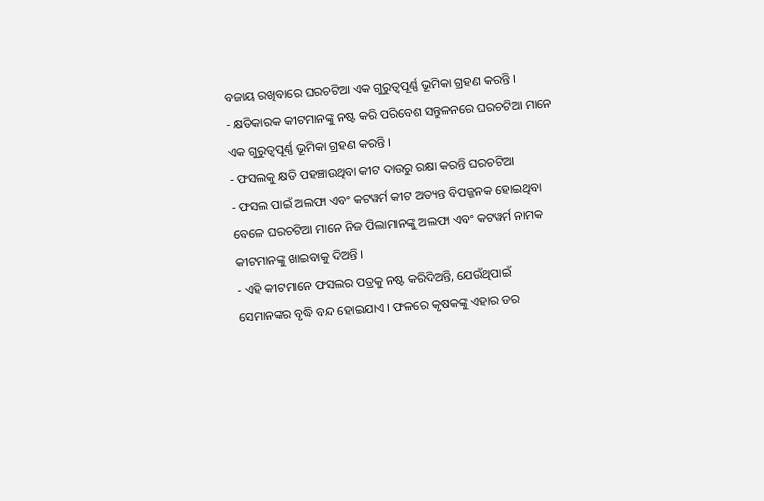ବଜାୟ ରଖିବାରେ ଘରଚଟିଆ ଏକ ଗୁରୁତ୍ୱପୂର୍ଣ୍ଣ ଭୂମିକା ଗ୍ରହଣ କରନ୍ତି ।
- କ୍ଷତିକାରକ କୀଟମାନଙ୍କୁ ନଷ୍ଟ କରି ପରିବେଶ ସନ୍ତୁଳନରେ ଘରଚଟିଆ ମାନେ ଏକ ଗୁରୁତ୍ୱପୂର୍ଣ୍ଣ ଭୂମିକା ଗ୍ରହଣ କରନ୍ତି ।
- ଫସଲକୁ କ୍ଷତି ପହଞ୍ଚାଉଥିବା କୀଟ ଦାଉରୁ ରକ୍ଷା କରନ୍ତି ଘରଚଟିଆ
- ଫସଲ ପାଇଁ ଅଲଫା ଏବଂ କଟୱର୍ମ କୀଟ ଅତ୍ୟନ୍ତ ବିପଜ୍ଜନକ ହୋଇଥିବା ବେଳେ ଘରଚଟିଆ ମାନେ ନିଜ ପିଲାମାନଙ୍କୁ ଅଲଫା ଏବଂ କଟୱର୍ମ ନାମକ କୀଟମାନଙ୍କୁ ଖାଇବାକୁ ଦିଅନ୍ତି ।
- ଏହି କୀଟମାନେ ଫସଲର ପତ୍ରକୁ ନଷ୍ଟ କରିଦିଅନ୍ତି, ଯେଉଁଥିପାଇଁ ସେମାନଙ୍କର ବୃଦ୍ଧି ବନ୍ଦ ହୋଇଯାଏ । ଫଳରେ କୃଷକଙ୍କୁ ଏହାର ଡର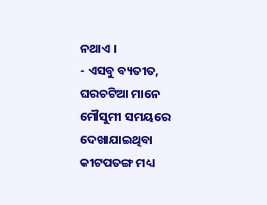ନଥାଏ ।
- ଏସବୁ ବ୍ୟତୀତ, ଘରଚଟିଆ ମାନେ ମୌସୁମୀ ସମୟରେ ଦେଖାଯାଇଥିବା କୀଟପତଙ୍ଗ ମଧ୍ୟ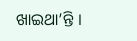ଖାଇଥା’ନ୍ତି ।